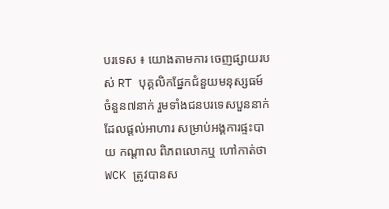បរទេស ៖ យោងតាមការ ចេញផ្សាយរបស់ RT បុគ្គលិកផ្នែកជំនួយមនុស្សធម៍ ចំនួន៧នាក់ រួមទាំងជនបរទេសបួននាក់ ដែលផ្តល់អាហារ សម្រាប់អង្គការផ្ទះបាយ កណ្តាល ពិភពលោកឬ ហៅកាត់ថា WCK ត្រូវបានស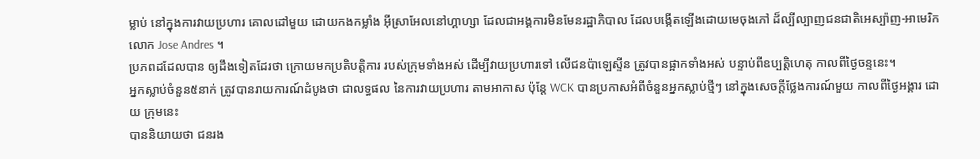ម្លាប់ នៅក្នុងការវាយប្រហារ គោលដៅមួយ ដោយកងកម្លាំង អ៊ីស្រាអែលនៅហ្គាហ្សា ដែលជាអង្គការមិនមែនរដ្ឋាភិបាល ដែលបង្កើតឡើងដោយមេចុងភៅ ដ៏ល្បីល្បាញជនជាតិអេស្ប៉ាញ-អាមេរិក
លោក Jose Andres ។
ប្រភពដដែលបាន ឲ្យដឹងទៀតដែរថា ក្រោយមកប្រតិបត្តិការ របស់ក្រុមទាំងអស់ ដើម្បីវាយប្រហារទៅ លើជនប៉ាឡេស្ទីន ត្រូវបានផ្អាកទាំងអស់ បន្ទាប់ពីឧប្បត្តិហេតុ កាលពីថ្ងៃចន្ទនេះ។
អ្នកស្លាប់ចំនួន៥នាក់ ត្រូវបានរាយការណ៍ដំបូងថា ជាលទ្ធផល នៃការវាយប្រហារ តាមអាកាស ប៉ុន្តែ WCK បានប្រកាសអំពីចំនួនអ្នកស្លាប់ថ្មីៗ នៅក្នុងសេចក្តីថ្លែងការណ៍មួយ កាលពីថ្ងៃអង្គារ ដោយ ក្រុមនេះ
បាននិយាយថា ជនរង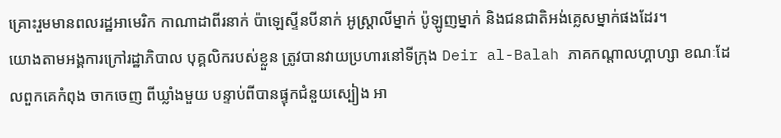គ្រោះរួមមានពលរដ្ឋអាមេរិក កាណាដាពីរនាក់ ប៉ាឡេស្ទីនបីនាក់ អូស្ត្រាលីម្នាក់ ប៉ូឡូញម្នាក់ និងជនជាតិអង់គ្លេសម្នាក់ផងដែរ។
យោងតាមអង្គការក្រៅរដ្ឋាភិបាល បុគ្គលិករបស់ខ្លួន ត្រូវបានវាយប្រហារនៅទីក្រុង Deir al-Balah ភាគកណ្តាលហ្គាហ្សា ខណៈដែលពួកគេកំពុង ចាកចេញ ពីឃ្លាំងមួយ បន្ទាប់ពីបានផ្ទុកជំនួយស្បៀង អា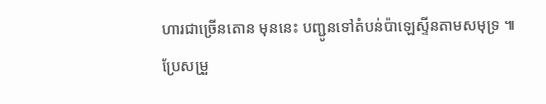ហារជាច្រើនតោន មុននេះ បញ្ជូនទៅតំបន់ប៉ាឡេស្ទីនតាមសមុទ្រ ៕
ប្រែសម្រួ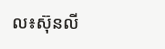ល៖ស៊ុនលី